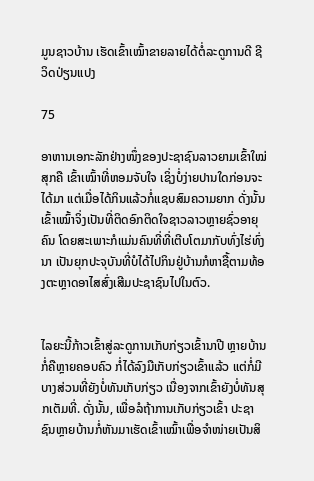ມູນຊາວບ້ານ ເຮັດເຂົ້າເໝົ້າຂາຍລາຍໄດ້ຕໍ່ລະດູການດີ ຊີວິດປ່ຽນແປງ

75

ອາຫານເອກະລັກຢ່າງໜຶ່ງຂອງປະຊາຊົນລາວຍາມເຂົ້າໃໝ່ສຸກຄື ເຂົ້າເໝົ້າທີ່ຫອມຈັບໃຈ ເຊິ່ງບໍ່ງ່າຍປານໃດກ່ອນຈະໄດ້ມາ ແຕ່ເມື່ອໄດ້ກິນແລ້ວກໍ່ແຊບສົມຄວາມຍາກ ດັ່ງນັ້ນ ເຂົ້າເໝົ້າຈິ່ງເປັນທີ່ຕິດອົກຕິດໃຈຊາວລາວຫຼາຍຊົ່ວອາຍຸຄົນ ໂດຍສະເພາະກໍແມ່ນຄົນທີ່ທີ່ເຕີບໂຕມາກັບທົ່ງໄຮ່ທົ່ງນາ ເປັນຍຸກປະຈຸບັນທີ່ບໍໄດ້ໄປກິນຢູ່ບ້ານກໍຫາຊື້ຕາມທ້ອງຕະຫຼາດອາໄສສົ່ງເສີມປະຊາຊົນໄປໃນຕົວ.


ໄລຍະນີ້ກ້າວເຂົ້າສູ່ລະດູການເກັບກ່ຽວເຂົ້ານາປີ ຫຼາຍບ້ານກໍ່ຄືຫຼາຍຄອບຄົວ ກໍ່ໄດ້ລົງມືເກັບກ່ຽວເຂົ້າແລ້ວ ແຕ່ກໍ່ມີບາງສ່ວນທີ່ຍັງບໍ່ທັນເກັບກ່ຽວ ເນື່ອງຈາກເຂົ້າຍັງບໍ່ທັນສຸກເຕັມທີ່. ດັ່ງນັ້ນ, ເພື່ອລໍຖ້າການເກັບກ່ຽວເຂົ້າ ປະຊາຊົນຫຼາຍບ້ານກໍ່ຫັນມາເຮັດເຂົ້າເໝົ້າເພື່ອຈໍາໜ່າຍເປັນສິ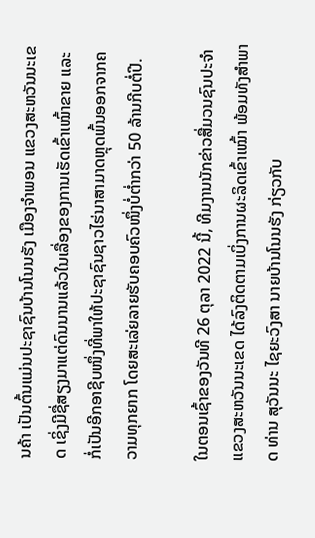ນຄ້າ ເປັນຕົ້ນແມ່ນປະຊາຊົນບ້ານໂນນຮັງ ເມືອງຈໍາພອນ ແຂວງສະຫວັນນະເຂດ ເຊິ່ງມີຊື່ສຽງມາແຕ່ດົນນານແລ້ວໃນເລື່ອງຂອງການເຮັດເຂົ້າເໝົ້າຂາຍ ແລະ ກໍ່ເປັນອີກອາຊີບໜຶ່ງທີ່ພາໃຫ້ປະຊາຊົນຊາວໄຮ່ນາສາມາດຫຼຸດພົ້ນອອກຈາກຄວາມທຸກຍາກ ໂດຍສະເລ່ຍລາຍຮັບຄອບຄົວໜຶ່ງບໍ່ຕ່ຳກວ່າ 50 ລ້ານກີບຕໍ່ປີ.

ໃນຕອນເຊົ້າຂອງວັນທີ 26 ຕຸລາ 2022 ນີ້, ທີມງານນັກຂ່າວສື່ມວນຊົນປະຈໍາແຂວງສະຫວັນນະເຂດ ໄດ້ລົງຕິດຕາມເບິ່ງການຜະລິດເຂົ້າເໝົ້າ ພ້ອມທັງສໍາພາດ ທ່ານ ສຸວັນນະ ໄຊຍະວົງສາ ນາຍບ້ານໂນນຮັງ ກ່ຽວກັບ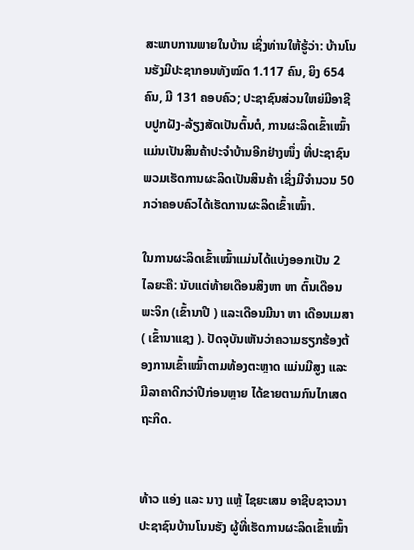ສະພາບການພາຍໃນບ້ານ ເຊິ່ງທ່ານໃຫ້ຮູ້ວ່າ: ບ້ານໂນນຮັງມີປະຊາກອນທັງໝົດ 1.117 ຄົນ, ຍິງ 654 ຄົນ, ມີ 131 ຄອບຄົວ; ປະຊາຊົນສ່ວນໃຫຍ່ມີອາຊີບປູກຝັງ-ລ້ຽງສັດເປັນຕົ້ນຕໍ, ການຜະລິດເຂົ້າເໝົ້າ ແມ່ນເປັນສິນຄ້າປະຈໍາບ້ານອີກຢ່າງໜຶ່ງ ທີ່ປະຊາຊົນພວມເຮັດການຜະລິດເປັນສິນຄ້າ ເຊິ່ງມີຈໍານວນ 50 ກວ່າຄອບຄົວໄດ້ເຮັດການຜະລິດເຂົ້າເໝົ້າ.

ໃນການຜະລິດເຂົ້າເໝົ້າແມ່ນໄດ້ແບ່ງອອກເປັນ 2 ໄລຍະຄື: ນັບແຕ່ທ້າຍເດືອນສິງຫາ ຫາ ຕົ້ນເດືອນພະຈິກ (ເຂົ້ານາປີ ) ແລະເດືອນມີນາ ຫາ ເດືອນເມສາ ( ເຂົ້ານາແຊງ ). ປັດຈຸບັນເຫັນວ່າຄວາມຮຽກຮ້ອງຕ້ອງການເຂົ້າເໝົ້າຕາມທ້ອງຕະຫຼາດ ແມ່ນມີສູງ ແລະ ມີລາຄາດີກວ່າປີກ່ອນຫຼາຍ ໄດ້ຂາຍຕາມກົນໄກເສດຖະກິດ.


ທ້າວ ແອ່ງ ແລະ ນາງ ແຫຼ້ ໄຊຍະເສນ ອາຊີບຊາວນາ ປະຊາຊົນບ້ານໂນນຮັງ ຜູ້ທີ່ເຮັດການຜະລິດເຂົ້າເໝົ້າ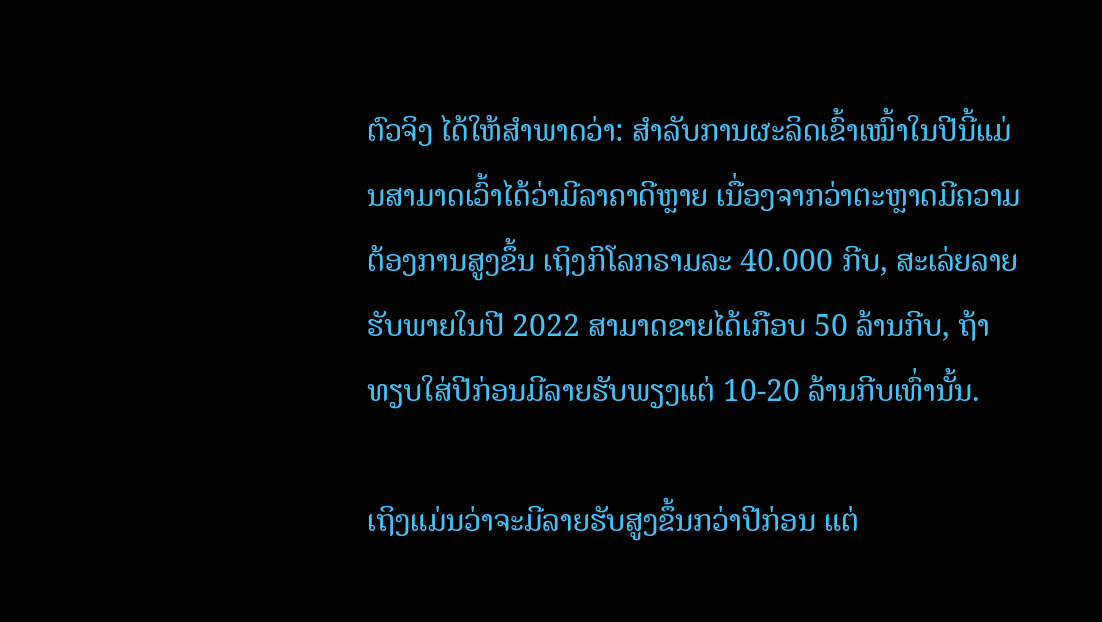ຕົວຈິງ ໄດ້ໃຫ້ສໍາພາດວ່າ: ສໍາລັບການຜະລິດເຂົ້າເໝົ້າໃນປີນີ້ແມ່ນສາມາດເວົ້າໄດ້ວ່າມີລາຄາດີຫຼາຍ ເນື່ອງຈາກວ່າຕະຫຼາດມີຄວາມຕ້ອງການສູງຂຶ້ນ ເຖິງກິໂລກຣາມລະ 40.000 ກີບ, ສະເລ່ຍລາຍຮັບພາຍໃນປີ 2022 ສາມາດຂາຍໄດ້ເກືອບ 50 ລ້ານກີບ, ຖ້າທຽບໃສ່ປີກ່ອນມີລາຍຮັບພຽງແຕ່ 10-20 ລ້ານກີບເທົ່ານັ້ນ.

ເຖິງແມ່ນວ່າຈະມີລາຍຮັບສູງຂຶ້ນກວ່າປີກ່ອນ ແຕ່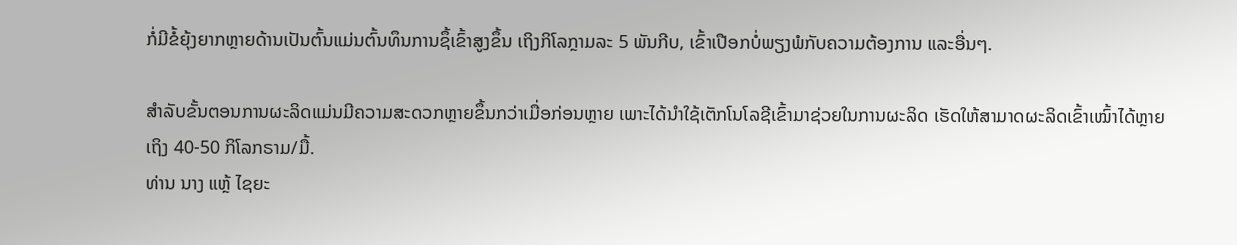ກໍ່ມີຂໍ້ຍຸ້ງຍາກຫຼາຍດ້ານເປັນຕົ້ນແມ່ນຕົ້ນທຶນການຊຶ້ເຂົ້າສູງຂຶ້ນ ເຖິງກິໂລກຼາມລະ 5 ພັນກີບ, ເຂົ້າເປືອກບໍ່ພຽງພໍກັບຄວາມຕ້ອງການ ແລະອື່ນໆ.

ສໍາລັບຂັ້ນຕອນການຜະລິດແມ່ນມີຄວາມສະດວກຫຼາຍຂຶ້ນກວ່າເມື່ອກ່ອນຫຼາຍ ເພາະໄດ້ນໍາໃຊ້ເຕັກໂນໂລຊີເຂົ້າມາຊ່ວຍໃນການຜະລິດ ເຮັດໃຫ້ສາມາດຜະລິດເຂົ້າເໝົ້າໄດ້ຫຼາຍເຖິງ 40-50 ກິໂລກຣາມ/ມື້.
ທ່ານ ນາງ ແຫຼ້ ໄຊຍະ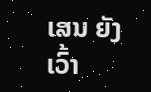ເສນ ຍັງເວົ້າ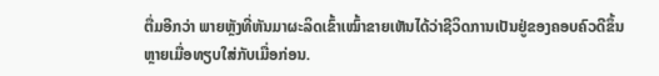ຕື່ມອີກວ່າ ພາຍຫຼັງທີ່ຫັນມາຜະລິດເຂົ້າເໝົ້າຂາຍເຫັນໄດ້ວ່າຊີວິດການເປັນຢູ່ຂອງຄອບຄົວດີຂຶ້ນຫຼາຍເມື່ອທຽບໃສ່ກັບເມື່ອກ່ອນ.